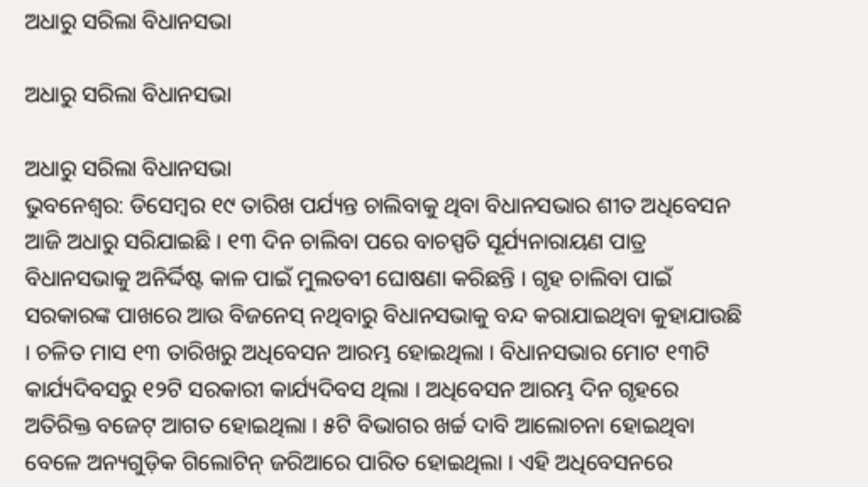ଅଧାରୁ ସରିଲା ବିଧାନସଭା

ଅଧାରୁ ସରିଲା ବିଧାନସଭା

ଅଧାରୁ ସରିଲା ବିଧାନସଭା
ଭୁବନେଶ୍ୱର: ଡିସେମ୍ବର ୧୯ ତାରିଖ ପର୍ଯ୍ୟନ୍ତ ଚାଲିବାକୁ ଥିବା ବିଧାନସଭାର ଶୀତ ଅଧିବେସନ ଆଜି ଅଧାରୁ ସରିଯାଇଛି । ୧୩ ଦିନ ଚାଲିବା ପରେ ବାଚସ୍ପତି ସୂର୍ଯ୍ୟନାରାୟଣ ପାତ୍ର ବିଧାନସଭାକୁ ଅନିର୍ଦ୍ଦିଷ୍ଟ କାଳ ପାଇଁ ମୁଲତବୀ ଘୋଷଣା କରିଛନ୍ତି । ଗୃହ ଚାଲିବା ପାଇଁ ସରକାରଙ୍କ ପାଖରେ ଆଉ ବିଜନେସ୍ ନଥିବାରୁ ବିଧାନସଭାକୁ ବନ୍ଦ କରାଯାଇଥିବା କୁହାଯାଉଛି । ଚଳିତ ମାସ ୧୩ ତାରିଖରୁ ଅଧିବେସନ ଆରମ୍ଭ ହୋଇଥିଲା । ବିଧାନସଭାର ମୋଟ ୧୩ଟି କାର୍ଯ୍ୟଦିବସରୁ ୧୨ଟି ସରକାରୀ କାର୍ଯ୍ୟଦିବସ ଥିଲା । ଅଧିବେସନ ଆରମ୍ଭ ଦିନ ଗୃହରେ ଅତିରିକ୍ତ ବଜେଟ୍ ଆଗତ ହୋଇଥିଲା । ୫ଟି ବିଭାଗର ଖର୍ଚ୍ଚ ଦାବି ଆଲୋଚନା ହୋଇଥିବା ବେଳେ ଅନ୍ୟଗୁଡ଼ିକ ଗିଲୋଟିନ୍ ଜରିଆରେ ପାରିତ ହୋଇଥିଲା । ଏହି ଅଧିବେସନରେ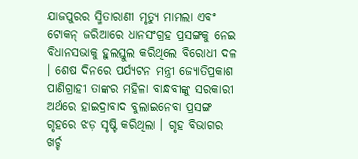ଯାଜପୁରର ସ୍ମିତାରାଣୀ ମୃତ୍ୟୁ ମାମଲା ଏବଂ ଟୋକନ୍ ଜରିଆରେ ଧାନସଂଗ୍ରହ ପ୍ରସଙ୍ଗକୁ ନେଇ ବିଧାନସଭାକୁ ହୁଲସ୍ତୁଲ କରିଥିଲେ ବିରୋଧୀ ଦଳ । ଶେଷ ଦିନରେ ପର୍ଯ୍ୟଟନ ମନ୍ତ୍ରୀ ଜ୍ୟୋତିପ୍ରକାଶ ପାଣିଗ୍ରାହୀ ତାଙ୍କର ମହିଳା ବାନ୍ଧବୀଙ୍କୁ ସରକାରୀ ଅର୍ଥରେ ହାଇଦ୍ରାବାଦ ବୁଲାଇନେବା ପ୍ରସଙ୍ଗ ଗୃହରେ ଝଡ଼ ସୃଷ୍ଟି କରିଥିଲା । ଗୃହ ବିଭାଗର ଖର୍ଚ୍ଚ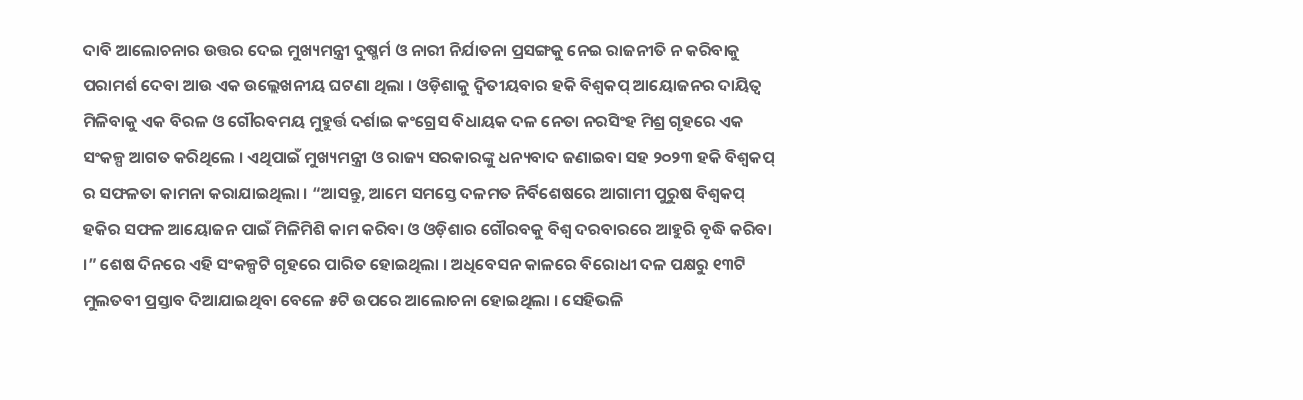ଦାବି ଆଲୋଚନାର ଉତ୍ତର ଦେଇ ମୁଖ୍ୟମନ୍ତ୍ରୀ ଦୁଷ୍ମର୍ମ ଓ ନାରୀ ନିର୍ଯାତନା ପ୍ରସଙ୍ଗକୁ ନେଇ ରାଜନୀତି ନ କରିବାକୁ ପରାମର୍ଶ ଦେବା ଆଉ ଏକ ଉଲ୍ଲେଖନୀୟ ଘଟଣା ଥିଲା । ଓଡ଼ିଶାକୁ ଦ୍ୱିତୀୟବାର ହକି ବିଶ୍ୱକପ୍ ଆୟୋଜନର ଦାୟିତ୍ୱ ମିଳିବାକୁ ଏକ ବିରଳ ଓ ଗୌରବମୟ ମୁହୁର୍ତ୍ତ ଦର୍ଶାଇ କଂଗ୍ରେସ ବିଧାୟକ ଦଳ ନେତା ନରସିଂହ ମିଶ୍ର ଗୃହରେ ଏକ ସଂକଳ୍ପ ଆଗତ କରିଥିଲେ । ଏଥିପାଇଁ ମୁଖ୍ୟମନ୍ତ୍ରୀ ଓ ରାଜ୍ୟ ସରକାରଙ୍କୁ ଧନ୍ୟବାଦ ଜଣାଇବା ସହ ୨୦୨୩ ହକି ବିଶ୍ୱକପ୍ ର ସଫଳତା କାମନା କରାଯାଇଥିଲା । “ଆସନ୍ତୁ, ଆମେ ସମସ୍ତେ ଦଳମତ ନିର୍ବିଶେଷରେ ଆଗାମୀ ପୁରୁଷ ବିଶ୍ୱକପ୍ ହକିର ସଫଳ ଆୟୋଜନ ପାଇଁ ମିଳିମିଶି କାମ କରିବା ଓ ଓଡ଼ିଶାର ଗୌରବକୁ ବିଶ୍ୱ ଦରବାରରେ ଆହୁରି ବୃଦ୍ଧି କରିବା ।” ଶେଷ ଦିନରେ ଏହି ସଂକଳ୍ପଟି ଗୃହରେ ପାରିତ ହୋଇଥିଲା । ଅଧିବେସନ କାଳରେ ବିରୋଧୀ ଦଳ ପକ୍ଷରୁ ୧୩ଟି ମୁଲତବୀ ପ୍ରସ୍ତାବ ଦିଆଯାଇଥିବା ବେଳେ ୫ଟି ଉପରେ ଆଲୋଚନା ହୋଇଥିଲା । ସେହିଭଳି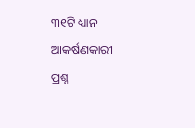୩୧ଟି ଧ୍ୟାନ ଆକର୍ଷଣକାରୀ ପ୍ରଶ୍ନ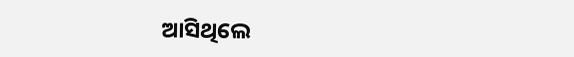ଆସିଥିଲେ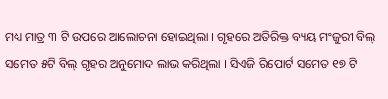ମଧ୍ୟ ମାତ୍ର ୩ ଟି ଉପରେ ଆଲୋଚନା ହୋଇଥିଲା । ଗୃହରେ ଅତିରିକ୍ତ ବ୍ୟୟ ମଂଜୁରୀ ବିଲ୍ ସମେତ ୫ଟି ବିଲ୍ ଗୃହର ଅନୁମୋଦ ଲାଭ କରିଥିଲା । ସିଏଜି ରିପୋର୍ଟ ସମେତ ୧୭ ଟି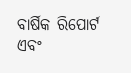ବାର୍ଷିକ ରିପୋର୍ଟ ଏବଂ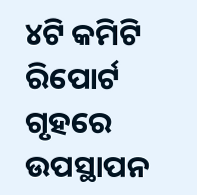୪ଟି କମିଟି ରିପୋର୍ଟ ଗୃହରେ ଉପସ୍ଥାପନ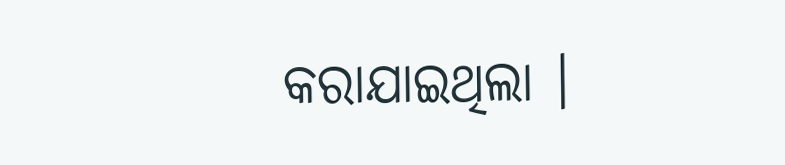କରାଯାଇଥିଲା ।